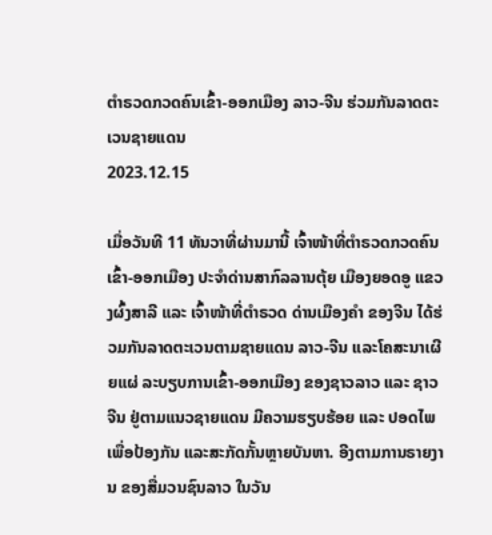ຕຳຣວດກວດຄົນເຂົ້າ-ອອກເມືອງ ລາວ-ຈີນ ຮ່ວມກັນລາດຕະເວນຊາຍແດນ
2023.12.15

ເມື່ອວັນທີ 11 ທັນວາທີ່ຜ່ານມານີ້ ເຈົ້າໜ້າທີ່ຕໍາຣວດກວດຄົນເຂົ້າ-ອອກເມືອງ ປະຈໍາດ່ານສາກົລລານຕຸ້ຍ ເມືອງຍອດອູ ແຂວງຜົ້ງສາລີ ແລະ ເຈົ້າໜ້າທີ່ຕຳຣວດ ດ່ານເມືອງຄຳ ຂອງຈີນ ໄດ້ຮ່ວມກັນລາດຕະເວນຕາມຊາຍແດນ ລາວ-ຈີນ ແລະໂຄສະນາເຜີຍແຜ່ ລະບຽບການເຂົ້າ-ອອກເມືອງ ຂອງຊາວລາວ ແລະ ຊາວຈີນ ຢູ່ຕາມແນວຊາຍແດນ ມີຄວາມຮຽບຮ້ອຍ ແລະ ປອດໄພເພື່ອປ້ອງກັນ ແລະສະກັດກັ້ນຫຼາຍບັນຫາ. ອີງຕາມການຣາຍງານ ຂອງສື່ມວນຊົນລາວ ໃນວັນ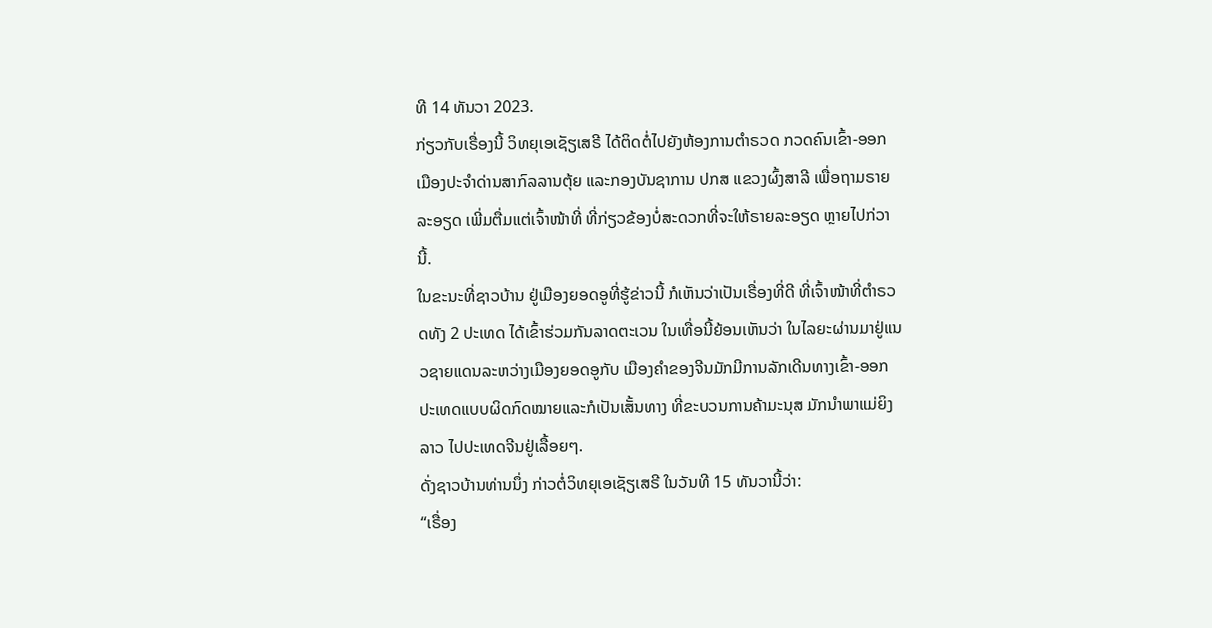ທີ 14 ທັນວາ 2023.
ກ່ຽວກັບເຣື່ອງນີ້ ວິທຍຸເອເຊັຽເສຣີ ໄດ້ຕິດຕໍ່ໄປຍັງຫ້ອງການຕໍາຣວດ ກວດຄົນເຂົ້າ-ອອກ ເມືອງປະຈຳດ່ານສາກົລລານຕຸ້ຍ ແລະກອງບັນຊາການ ປກສ ແຂວງຜົ້ງສາລີ ເພື່ອຖາມຣາຍລະອຽດ ເພີ່ມຕື່ມແຕ່ເຈົ້າໜ້າທີ່ ທີ່ກ່ຽວຂ້ອງບໍ່ສະດວກທີ່ຈະໃຫ້ຣາຍລະອຽດ ຫຼາຍໄປກ່ວານີ້.
ໃນຂະນະທີ່ຊາວບ້ານ ຢູ່ເມືອງຍອດອູທີ່ຮູ້ຂ່າວນີ້ ກໍເຫັນວ່າເປັນເຣື່ອງທີ່ດີ ທີ່ເຈົ້າໜ້າທີ່ຕໍາຣວດທັງ 2 ປະເທດ ໄດ້ເຂົ້າຮ່ວມກັນລາດຕະເວນ ໃນເທື່ອນີ້ຍ້ອນເຫັນວ່າ ໃນໄລຍະຜ່ານມາຢູ່ແນວຊາຍແດນລະຫວ່າງເມືອງຍອດອູກັບ ເມືອງຄຳຂອງຈີນມັກມີການລັກເດີນທາງເຂົ້າ-ອອກ ປະເທດແບບຜິດກົດໝາຍແລະກໍເປັນເສັ້ນທາງ ທີ່ຂະບວນການຄ້າມະນຸສ ມັກນຳພາແມ່ຍິງລາວ ໄປປະເທດຈີນຢູ່ເລື້ອຍໆ.
ດັ່ງຊາວບ້ານທ່ານນຶ່ງ ກ່າວຕໍ່ວິທຍຸເອເຊັຽເສຣີ ໃນວັນທີ 15 ທັນວານີ້ວ່າ:
“ເຣື່ອງ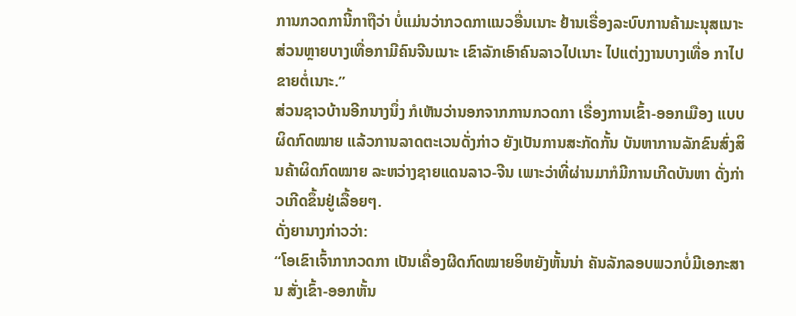ການກວດການີ້ກາຖືວ່າ ບໍ່ແມ່ນວ່າກວດກາແນວອື່ນເນາະ ຢ້ານເຣື່ອງລະບົບການຄ້າມະນຸສເນາະ ສ່ວນຫຼາຍບາງເທື່ອກາມີຄົນຈີນເນາະ ເຂົາລັກເອົາຄົນລາວໄປເນາະ ໄປແຕ່ງງານບາງເທື່ອ ກາໄປຂາຍຕໍ່ເນາະ.”
ສ່ວນຊາວບ້ານອີກນາງນຶ່ງ ກໍເຫັນວ່ານອກຈາກການກວດກາ ເຣື່ອງການເຂົ້າ-ອອກເມືອງ ແບບຜິດກົດໝາຍ ແລ້ວການລາດຕະເວນດັ່ງກ່າວ ຍັງເປັນການສະກັດກັ້ນ ບັນຫາການລັກຂົນສົ່ງສິນຄ້າຜິດກົດໝາຍ ລະຫວ່າງຊາຍແດນລາວ-ຈີນ ເພາະວ່າທີ່ຜ່ານມາກໍມີການເກີດບັນຫາ ດັ່ງກ່າວເກີດຂຶ້ນຢູ່ເລື້ອຍໆ.
ດັ່ງຍານາງກ່າວວ່າ:
“ໂອເຂົາເຈົ້າກາກວດກາ ເປັນເຄື່ອງຜີດກົດໝາຍອິຫຍັງຫັ້ນນ່າ ຄັນລັກລອບພວກບໍ່ມີເອກະສານ ສັ່ງເຂົ້າ-ອອກຫັ້ນ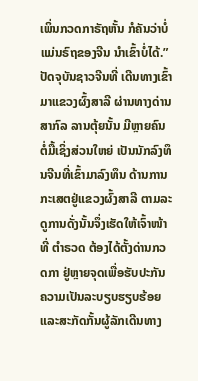ເພິ່ນກວດກາຣັຖຫັ້ນ ກໍຄັນວ່າບໍ່ແມ່ນຣົຖຂອງຈີນ ນຳເຂົ້າບໍ່ໄດ້.”
ປັດຈຸບັນຊາວຈີນທີ່ ເດີນທາງເຂົ້າມາແຂວງຜົ້ງສາລີ ຜ່ານທາງດ່ານສາກົລ ລານຕຸ້ຍນັ້ນ ມີຫຼາຍຄົນຕໍ່ມື້ເຊິ່ງສ່ວນໃຫຍ່ ເປັນນັກລົງທຶນຈີນທີ່ເຂົ້າມາລົງທຶນ ດ້ານການກະເສຕຢູ່ແຂວງຜົ້ງສາລີ ຕາມລະດູການດັ່ງນັ້ນຈຶ່ງເຮັດໃຫ້ເຈົ້າໜ້າທີ່ ຕຳຣວດ ຕ້ອງໄດ້ຕັ້ງດ່ານກວດກາ ຢູ່ຫຼາຍຈຸດເພື່ອຮັບປະກັນ ຄວາມເປັນລະບຽບຮຽບຮ້ອຍ ແລະສະກັດກັ້ນຜູ້ລັກເດີນທາງ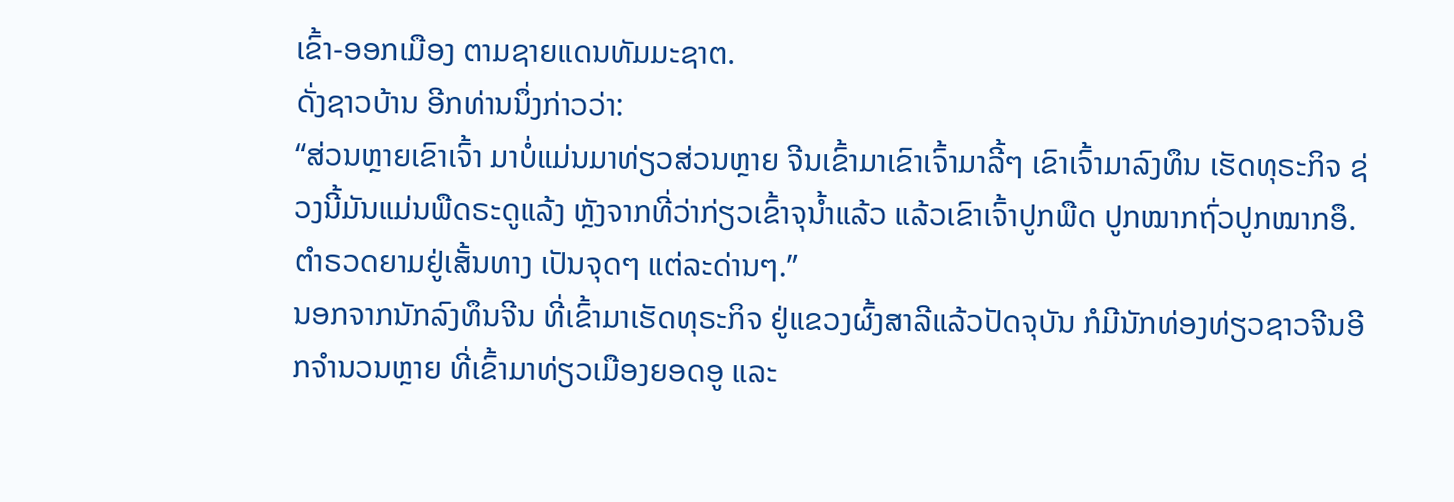ເຂົ້າ-ອອກເມືອງ ຕາມຊາຍແດນທັມມະຊາຕ.
ດັ່ງຊາວບ້ານ ອີກທ່ານນຶ່ງກ່າວວ່າ:
“ສ່ວນຫຼາຍເຂົາເຈົ້າ ມາບໍ່ແມ່ນມາທ່ຽວສ່ວນຫຼາຍ ຈີນເຂົ້າມາເຂົາເຈົ້າມາລີ້ໆ ເຂົາເຈົ້າມາລົງທຶນ ເຮັດທຸຣະກິຈ ຊ່ວງນີ້ມັນແມ່ນພືດຣະດູແລ້ງ ຫຼັງຈາກທີ່ວ່າກ່ຽວເຂົ້າຈຸນໍ້າແລ້ວ ແລ້ວເຂົາເຈົ້າປູກພືດ ປູກໝາກຖົ່ວປູກໝາກອຶ. ຕຳຣວດຍາມຢູ່ເສັ້ນທາງ ເປັນຈຸດໆ ແຕ່ລະດ່ານໆ.”
ນອກຈາກນັກລົງທຶນຈີນ ທີ່ເຂົ້າມາເຮັດທຸຣະກິຈ ຢູ່ແຂວງຜົ້ງສາລີແລ້ວປັດຈຸບັນ ກໍມີນັກທ່ອງທ່ຽວຊາວຈີນອີກຈຳນວນຫຼາຍ ທີ່ເຂົ້າມາທ່ຽວເມືອງຍອດອູ ແລະ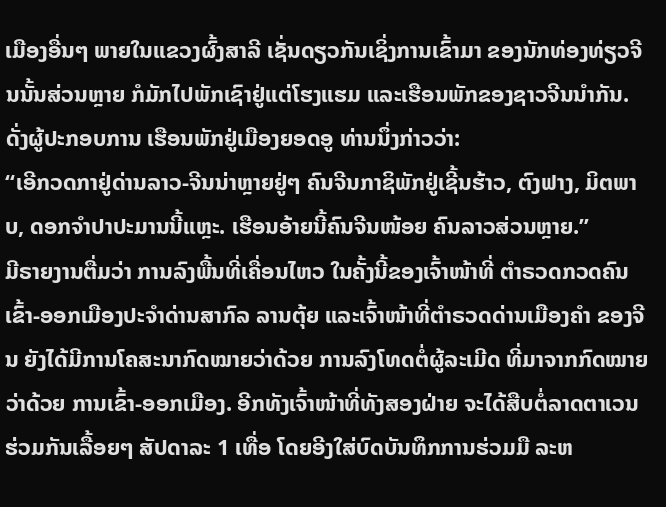ເມືອງອື່ນໆ ພາຍໃນແຂວງຜົ້ງສາລີ ເຊັ່ນດຽວກັນເຊິ່ງການເຂົ້າມາ ຂອງນັກທ່ອງທ່ຽວຈີນນັ້ນສ່ວນຫຼາຍ ກໍມັກໄປພັກເຊົາຢູ່ແຕ່ໂຮງແຮມ ແລະເຮືອນພັກຂອງຊາວຈີນນຳກັນ.
ດັ່ງຜູ້ປະກອບການ ເຮືອນພັກຢູ່ເມືອງຍອດອູ ທ່ານນຶ່ງກ່າວວ່າ:
“ເອີກວດກາຢູ່ດ່ານລາວ-ຈີນນ່າຫຼາຍຢູ່ໆ ຄົນຈີນກາຊິພັກຢູ່ເຊີ້ນຮ້າວ, ຕົງຟາງ, ມິຕພາບ, ດອກຈຳປາປະມານນີ້ແຫຼະ. ເຮືອນອ້າຍນີ້ຄົນຈີນໜ້ອຍ ຄົນລາວສ່ວນຫຼາຍ.”
ມີຣາຍງານຕື່ມວ່າ ການລົງພື້ນທີ່ເຄື່ອນໄຫວ ໃນຄັ້ງນີ້ຂອງເຈົ້າໜ້າທີ່ ຕໍາຣວດກວດຄົນເຂົ້າ-ອອກເມືອງປະຈຳດ່ານສາກົລ ລານຕຸ້ຍ ແລະເຈົ້າໜ້າທີ່ຕຳຣວດດ່ານເມືອງຄຳ ຂອງຈີນ ຍັງໄດ້ມີການໂຄສະນາກົດໝາຍວ່າດ້ວຍ ການລົງໂທດຕໍ່ຜູ້ລະເມີດ ທີ່ມາຈາກກົດໝາຍວ່າດ້ວຍ ການເຂົ້າ-ອອກເມືອງ. ອີກທັງເຈົ້າໜ້າທີ່ທັງສອງຝ່າຍ ຈະໄດ້ສືບຕໍ່ລາດຕາເວນຮ່ວມກັນເລື້ອຍໆ ສັປດາລະ 1 ເທື່ອ ໂດຍອີງໃສ່ບົດບັນທຶກການຮ່ວມມື ລະຫ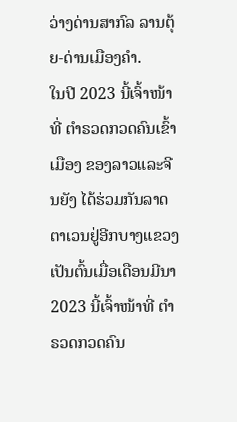ວ່າງດ່ານສາກົລ ລານຕຸ້ຍ-ດ່ານເມືອງຄຳ.
ໃນປີ 2023 ນີ້ເຈົ້າໜ້າທີ່ ຕໍາຣວດກວດຄົນເຂົ້າເມືອງ ຂອງລາວແລະຈີນຍັງ ໄດ້ຮ່ວມກັນລາດຕາເວນຢູ່ອີກບາງແຂວງ ເປັນຕົ້ນເມື່ອເດືອນມີນາ 2023 ນີ້ເຈົ້າໜ້າທີ່ ຕຳຣວດກວດຄົນ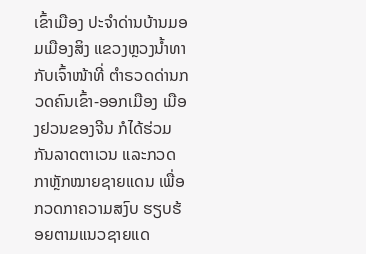ເຂົ້າເມືອງ ປະຈຳດ່ານບ້ານມອມເມືອງສິງ ແຂວງຫຼວງນໍ້າທາກັບເຈົ້າໜ້າທີ່ ຕຳຣວດດ່ານກວດຄົນເຂົ້າ-ອອກເມືອງ ເມືອງຢວນຂອງຈີນ ກໍໄດ້ຮ່ວມກັນລາດຕາເວນ ແລະກວດກາຫຼັກໝາຍຊາຍແດນ ເພື່ອກວດກາຄວາມສງົບ ຮຽບຮ້ອຍຕາມແນວຊາຍແດ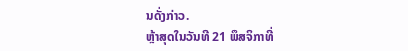ນດັ່ງກ່າວ.
ຫຼ້າສຸດໃນວັນທີ 21 ພຶສຈິກາທີ່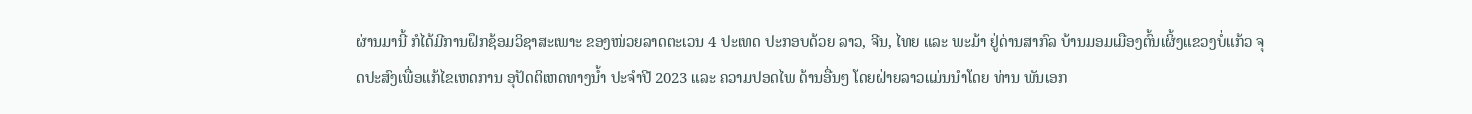ຜ່ານມານີ້ ກໍໄດ້ມີການຝຶກຊ້ອມວິຊາສະເພາະ ຂອງໜ່ວຍລາດຕະເວນ 4 ປະເທດ ປະກອບດ້ວຍ ລາວ, ຈີນ, ໄທຍ ແລະ ພະມ້າ ຢູ່ດ່ານສາກົລ ບ້ານມອມເມືອງຕົ້ນເຜິ້ງແຂວງບໍ່ແກ້ວ ຈຸດປະສົງເພື່ອແກ້ໄຂເຫດການ ອຸປັດຕິເຫດທາງນໍ້າ ປະຈຳປີ 2023 ແລະ ຄວາມປອດໄພ ດ້ານອື່ນໆ ໂດຍຝ່າຍລາວແມ່ນນໍາໂດຍ ທ່ານ ພັນເອກ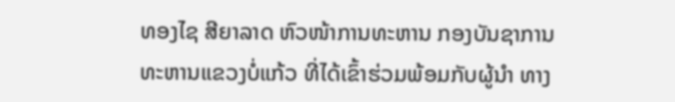ທອງໄຊ ສີຍາລາດ ຫົວໜ້າການທະຫານ ກອງບັນຊາການ ທະຫານແຂວງບໍ່ແກ້ວ ທີ່ໄດ້ເຂົ້າຮ່ວມພ້ອມກັບຜູ້ນຳ ທາງ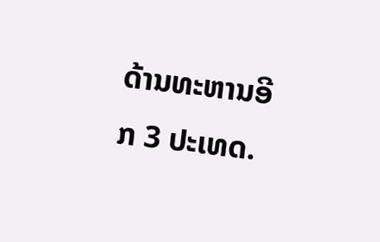ດ້ານທະຫານອີກ 3 ປະເທດ.